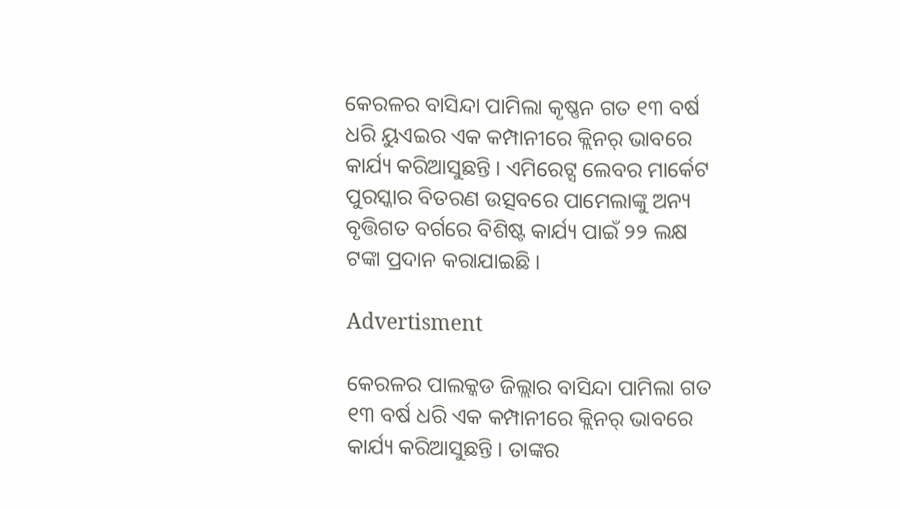କେରଳର ବାସିନ୍ଦା ପାମିଲା କୃଷ୍ଣନ ଗତ ୧୩ ବର୍ଷ ଧରି ୟୁଏଇର ଏକ କମ୍ପାନୀରେ କ୍ଲିନର୍ ଭାବରେ କାର୍ଯ୍ୟ କରିଆସୁଛନ୍ତି । ଏମିରେଟ୍ସ ଲେବର ମାର୍କେଟ ପୁରସ୍କାର ବିତରଣ ଉତ୍ସବରେ ପାମେଲାଙ୍କୁ ଅନ୍ୟ ବୃତ୍ତିଗତ ବର୍ଗରେ ବିଶିଷ୍ଟ କାର୍ଯ୍ୟ ପାଇଁ ୨୨ ଲକ୍ଷ ଟଙ୍କା ପ୍ରଦାନ କରାଯାଇଛି ।

Advertisment

କେରଳର ପାଲକ୍କଡ ଜିଲ୍ଲାର ବାସିନ୍ଦା ପାମିଲା ଗତ ୧୩ ବର୍ଷ ଧରି ଏକ କମ୍ପାନୀରେ କ୍ଲିନର୍ ଭାବରେ କାର୍ଯ୍ୟ କରିଆସୁଛନ୍ତି । ତାଙ୍କର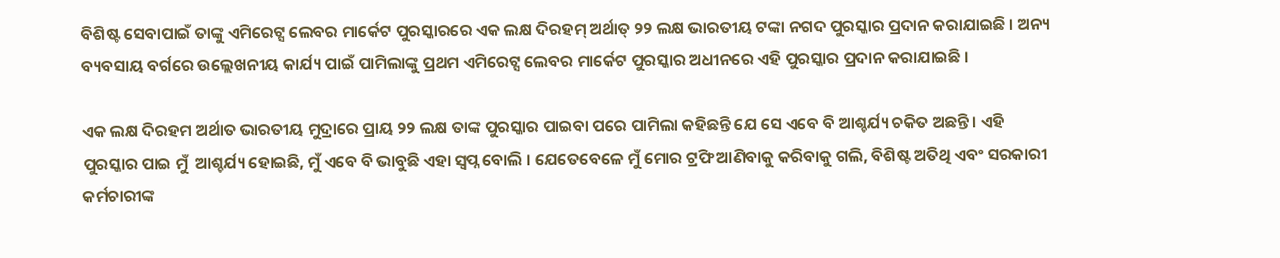ବିଶିଷ୍ଟ ସେବାପାଇଁ ତାଙ୍କୁ ଏମିରେଟ୍ସ ଲେବର ମାର୍କେଟ ପୁରସ୍କାରରେ ଏକ ଲକ୍ଷ ଦିରହମ୍ ଅର୍ଥାତ୍ ୨୨ ଲକ୍ଷ ଭାରତୀୟ ଟଙ୍କା ନଗଦ ପୁରସ୍କାର ପ୍ରଦାନ କରାଯାଇଛି । ଅନ୍ୟ ବ୍ୟବସାୟ ବର୍ଗରେ ଉଲ୍ଲେଖନୀୟ କାର୍ଯ୍ୟ ପାଇଁ ପାମିଲାଙ୍କୁ ପ୍ରଥମ ଏମିରେଟ୍ସ ଲେବର ମାର୍କେଟ ପୁରସ୍କାର ଅଧୀନରେ ଏହି ପୁରସ୍କାର ପ୍ରଦାନ କରାଯାଇଛି ।

ଏକ ଲକ୍ଷ ଦିରହମ ଅର୍ଥାତ ଭାରତୀୟ ମୁଦ୍ରାରେ ପ୍ରାୟ ୨୨ ଲକ୍ଷ ତାଙ୍କ ପୁରସ୍କାର ପାଇବା ପରେ ପାମିଲା କହିଛନ୍ତି ଯେ ସେ ଏବେ ବି ଆଶ୍ଚର୍ଯ୍ୟ ଚକିତ ଅଛନ୍ତି । ଏହି ପୁରସ୍କାର ପାଇ ମୁଁ  ଆଶ୍ଚର୍ଯ୍ୟ ହୋଇଛି, ମୁଁ ଏବେ ବି ଭାବୁଛି ଏହା ସ୍ୱପ୍ନ ବୋଲି । ଯେତେବେଳେ ମୁଁ ମୋର ଟ୍ରଫି ଆଣିବାକୁ କରିବାକୁ ଗଲି, ବିଶିଷ୍ଟ ଅତିଥି ଏବଂ ସରକାରୀ କର୍ମଚାରୀଙ୍କ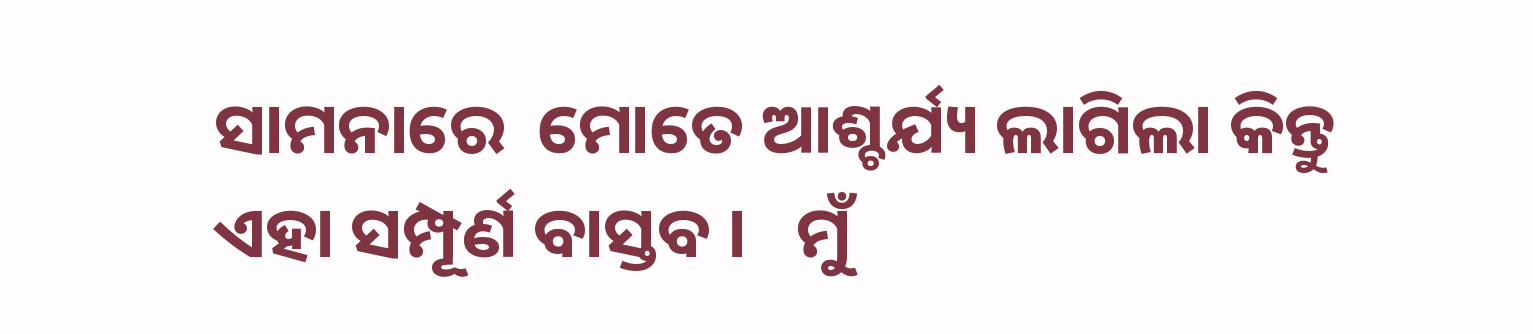ସାମନାରେ  ମୋତେ ଆଶ୍ଚର୍ଯ୍ୟ ଲାଗିଲା କିନ୍ତୁ ଏହା ସମ୍ପୂର୍ଣ ବାସ୍ତବ ।   ମୁଁ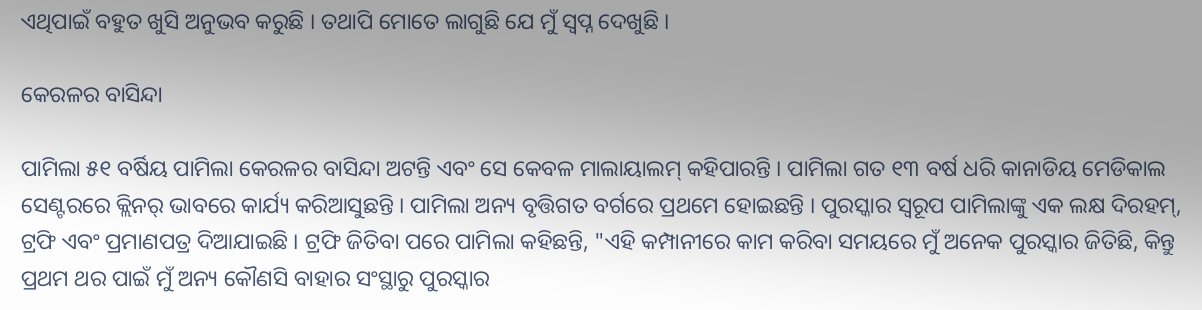ଏଥିପାଇଁ ବହୁତ ଖୁସି ଅନୁଭବ କରୁଛି । ତଥାପି ମୋତେ ଲାଗୁଛି ଯେ ମୁଁ ସ୍ୱପ୍ନ ଦେଖୁଛି ।

କେରଳର ବାସିନ୍ଦା

ପାମିଲା ୫୧ ବର୍ଷିୟ ପାମିଲା କେରଳର ବାସିନ୍ଦା ଅଟନ୍ତି ଏବଂ ସେ କେବଳ ମାଲାୟାଲମ୍ କହିପାରନ୍ତି । ପାମିଲା ଗତ ୧୩ ବର୍ଷ ଧରି କାନାଡିୟ ମେଡିକାଲ ସେଣ୍ଟରରେ କ୍ଲିନର୍ ଭାବରେ କାର୍ଯ୍ୟ କରିଆସୁଛନ୍ତି । ପାମିଲା ଅନ୍ୟ ବୃତ୍ତିଗତ ବର୍ଗରେ ପ୍ରଥମେ ହୋଇଛନ୍ତି । ପୁରସ୍କାର ସ୍ଵରୂପ ପାମିଲାଙ୍କୁ ଏକ ଲକ୍ଷ ଦିରହମ୍, ଟ୍ରଫି ଏବଂ ପ୍ରମାଣପତ୍ର ଦିଆଯାଇଛି । ଟ୍ରଫି ଜିତିବା ପରେ ପାମିଲା କହିଛନ୍ତି, "ଏହି କମ୍ପାନୀରେ କାମ କରିବା ସମୟରେ ମୁଁ ଅନେକ ପୁରସ୍କାର ଜିତିଛି, କିନ୍ତୁ ପ୍ରଥମ ଥର ପାଇଁ ମୁଁ ଅନ୍ୟ କୌଣସି ବାହାର ସଂସ୍ଥାରୁ ପୁରସ୍କାର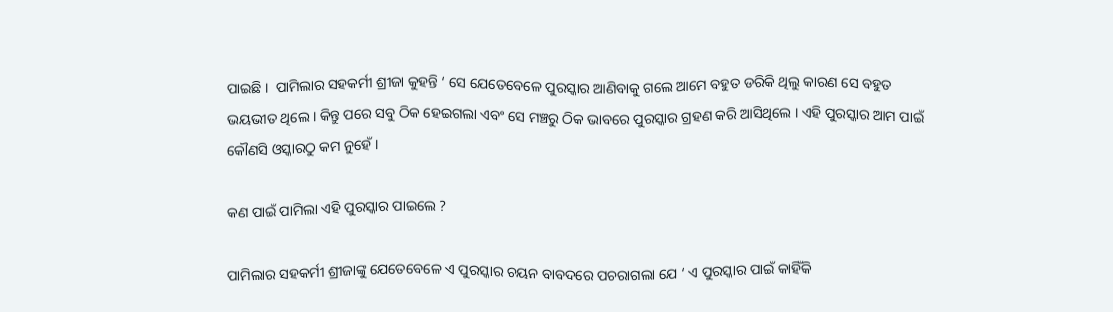ପାଇଛି ।  ପାମିଲାର ସହକର୍ମୀ ଶ୍ରୀଜା କୁହନ୍ତି ‘ ସେ ଯେତେବେଳେ ପୁରସ୍କାର ଆଣିବାକୁ ଗଲେ ଆମେ ବହୁତ ଡରିକି ଥିଲୁ କାରଣ ସେ ବହୁତ ଭୟଭୀତ ଥିଲେ । କିନ୍ତୁ ପରେ ସବୁ ଠିକ ହେଇଗଲା ଏବଂ ସେ ମଞ୍ଚରୁ ଠିକ ଭାବରେ ପୁରସ୍କାର ଗ୍ରହଣ କରି ଆସିଥିଲେ । ଏହି ପୁରସ୍କାର ଆମ ପାଇଁ କୌଣସି ଓସ୍କାରଠୁ କମ ନୁହେଁ ।

କଣ ପାଇଁ ପାମିଲା ଏହି ପୁରସ୍କାର ପାଇଲେ ?

ପାମିଲାର ସହକର୍ମୀ ଶ୍ରୀଜାଙ୍କୁ ଯେତେବେଳେ ଏ ପୁରସ୍କାର ଚୟନ ବାବଦରେ ପଚରାଗଲା ଯେ ‘ ଏ ପୁରସ୍କାର ପାଇଁ କାହିଁକି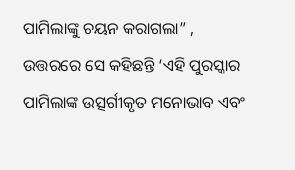ପାମିଲାଙ୍କୁ ଚୟନ କରାଗଲା” , ଉତ୍ତରରେ ସେ କହିଛନ୍ତି ‘ଏହି ପୁରସ୍କାର ପାମିଲାଙ୍କ ଉତ୍ସର୍ଗୀକୃତ ମନୋଭାବ ଏବଂ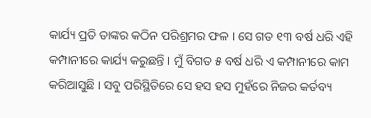କାର୍ଯ୍ୟ ପ୍ରତି ତାଙ୍କର କଠିନ ପରିଶ୍ରମର ଫଳ । ସେ ଗତ ୧୩ ବର୍ଷ ଧରି ଏହି କମ୍ପାନୀରେ କାର୍ଯ୍ୟ କରୁଛନ୍ତି । ମୁଁ ବିଗତ ୫ ବର୍ଷ ଧରି ଏ କମ୍ପାନୀରେ କାମ କରିଆସୁଛି । ସବୁ ପରିସ୍ଥିତିରେ ସେ ହସ ହସ ମୁହଁରେ ନିଜର କର୍ତବ୍ୟ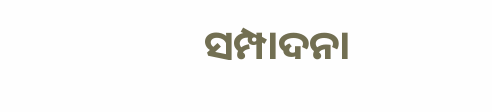ସମ୍ପାଦନା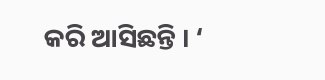କରି ଆସିଛନ୍ତି । ‘